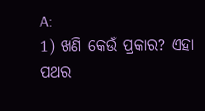A:
1) ଖଣି କେଉଁ ପ୍ରକାର? ଏହା ପଥର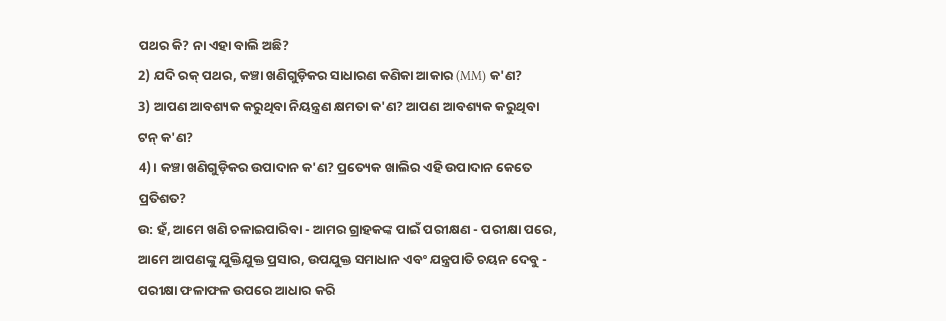ପଥର କି? ନା ଏହା ବାଲି ଅଛି?
2) ଯଦି ରକ୍ ପଥର, କଞ୍ଚା ଖଣିଗୁଡ଼ିକର ସାଧାରଣ କଣିକା ଆକାର (MM) କ'ଣ?
3) ଆପଣ ଆବଶ୍ୟକ କରୁଥିବା ନିୟନ୍ତ୍ରଣ କ୍ଷମତା କ'ଣ? ଆପଣ ଆବଶ୍ୟକ କରୁଥିବା ଟନ୍ କ'ଣ?
4)। କଞ୍ଚା ଖଣିଗୁଡ଼ିକର ଉପାଦାନ କ'ଣ? ପ୍ରତ୍ୟେକ ଖାଲିର ଏହି ଉପାଦାନ କେତେ ପ୍ରତିଶତ?
ଉ: ହଁ, ଆମେ ଖଣି ଚଳାଇପାରିବା - ଆମର ଗ୍ରାହକଙ୍କ ପାଇଁ ପରୀକ୍ଷଣ - ପରୀକ୍ଷା ପରେ, ଆମେ ଆପଣଙ୍କୁ ଯୁକ୍ତିଯୁକ୍ତ ପ୍ରସାର, ଉପଯୁକ୍ତ ସମାଧାନ ଏବଂ ଯନ୍ତ୍ରପାତି ଚୟନ ଦେବୁ - ପରୀକ୍ଷା ଫଳାଫଳ ଉପରେ ଆଧାର କରି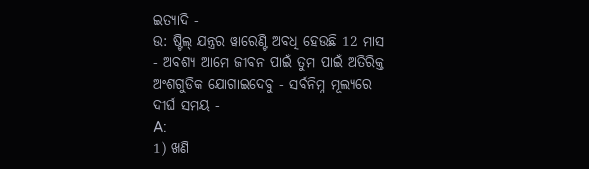ଇତ୍ୟାଦି -
ଉ: ଷ୍ଟିଲ୍ ଯନ୍ତ୍ରର ୱାରେଣ୍ଟି ଅବଧି ହେଉଛି 12 ମାସ - ଅବଶ୍ୟ ଆମେ ଜୀବନ ପାଇଁ ତୁମ ପାଇଁ ଅତିରିକ୍ତ ଅଂଶଗୁଡିକ ଯୋଗାଇଦେବୁ - ସର୍ବନିମ୍ନ ମୂଲ୍ୟରେ ଦୀର୍ଘ ସମୟ -
A:
1) ଖଣି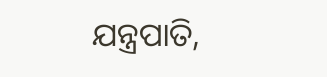ଯନ୍ତ୍ରପାତି,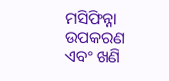ମସିଫିନ୍ନା ଉପକରଣ ଏବଂ ଖଣି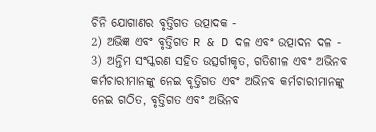ଚିନି ଯୋଗାଣର ବୃତ୍ତିଗତ ଉତ୍ପାଦକ -
2) ଅଭିଜ୍ଞ ଏବଂ ବୃତ୍ତିଗତ R & D ଦଳ ଏବଂ ଉତ୍ପାଦନ ଦଳ -
3) ଅନ୍ତିମ ସଂସ୍କରଣ ସହିତ ଉତ୍ସର୍ଗୀକୃତ, ଗତିଶୀଳ ଏବଂ ଅଭିନବ କର୍ମଚାରୀମାନଙ୍କୁ ନେଇ ବୃତ୍ତିଗତ ଏବଂ ଅଭିନବ କର୍ମଚାରୀମାନଙ୍କୁ ନେଇ ଗଠିତ, ବୃତ୍ତିଗତ ଏବଂ ଅଭିନବ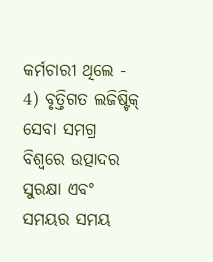କର୍ମଚାରୀ ଥିଲେ -
4) ବୃତ୍ତିଗତ ଲଜିଷ୍ଟିକ୍ ସେବା ସମଗ୍ର ବିଶ୍ୱରେ ଉତ୍ପାଦର ସୁରକ୍ଷା ଏବଂ ସମୟର ସମୟ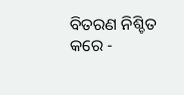ବିତରଣ ନିଶ୍ଚିତ କରେ -